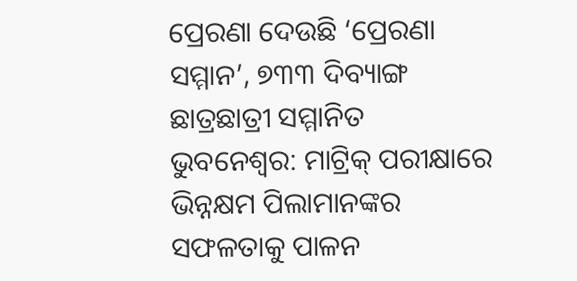ପ୍ରେରଣା ଦେଉଛି ‘ପ୍ରେରଣା ସମ୍ମାନ’, ୭୩୩ ଦିବ୍ୟାଙ୍ଗ ଛାତ୍ରଛାତ୍ରୀ ସମ୍ମାନିତ
ଭୁବନେଶ୍ୱର: ମାଟ୍ରିକ୍ ପରୀକ୍ଷାରେ ଭିନ୍ନକ୍ଷମ ପିଲାମାନଙ୍କର ସଫଳତାକୁ ପାଳନ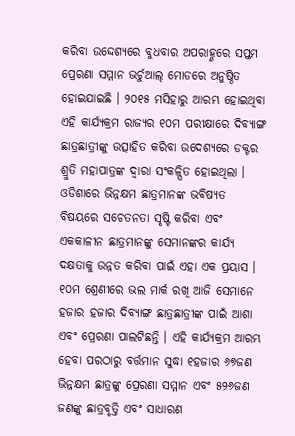କରିବା ଉଦ୍ଦେଶ୍ୟରେ ବୁଧବାର ଅପରାହ୍ଣରେ ସପ୍ତମ ପ୍ରେରଣା ସମ୍ମାନ ଭର୍ଚୁଆଲ୍ ମୋଡରେ ଅନୁଷ୍ଠିତ ହୋଇଯାଇଛି । ୨୦୧୫ ମସିହାରୁ ଆରମ୍ଭ ହୋଇଥିବା ଏହି କାର୍ଯ୍ୟକ୍ରମ ରାଜ୍ୟର ୧୦ମ ପରୀକ୍ଷାରେ ଦିବ୍ୟାଙ୍ଗ ଛାତ୍ରଛାତ୍ରୀଙ୍କୁ ଉତ୍ସାହିତ କରିବା ଉଦେଶ୍ୟରେ ଡକ୍ଟର ଶ୍ରୁତି ମହାପାତ୍ରଙ୍କ ଦ୍ୱାରା ସଂକଳ୍ପିତ ହୋଇଥିଲା । ଓଡିଶାରେ ଭିନ୍ନକ୍ଷମ ଛାତ୍ରମାନଙ୍କ ଭବିଷ୍ୟତ ବିଷୟରେ ସଚେତନତା ସୃଷ୍ଟି କରିବା ଏବଂ ଏକକାଳୀନ ଛାତ୍ରମାନଙ୍କୁ ସେମାନଙ୍କର କାର୍ଯ୍ୟ ଦକ୍ଷତାକୁ ଉନ୍ନତ କରିବା ପାଇଁ ଏହା ଏକ ପ୍ରୟାସ ।
୧୦ମ ଶ୍ରେଣୀରେ ଭଲ ମାର୍କ ରଖି ଆଜି ସେମାନେ ହଜାର ହଜାର ଦିବ୍ୟାଙ୍ଗ ଛାତ୍ରଛାତ୍ରୀଙ୍କ ପାଇଁ ଆଶା ଏବଂ ପ୍ରେରଣା ପାଲଟିଛନ୍ତି । ଏହି କାର୍ଯ୍ୟକ୍ରମ ଆରମ୍ଭ ହେବା ପରଠାରୁ ବର୍ତ୍ତମାନ ସୁଦ୍ଧା ୧ହଜାର ୬୭ଜଣ ଭିନ୍ନକ୍ଷମ ଛାତ୍ରଙ୍କୁ ପ୍ରେରଣା ସମ୍ମାନ ଏବଂ ୫୨୬ଜଣ ଜଣଙ୍କୁ ଛାତ୍ରବୃତ୍ତି ଏବଂ ସାଧାରଣ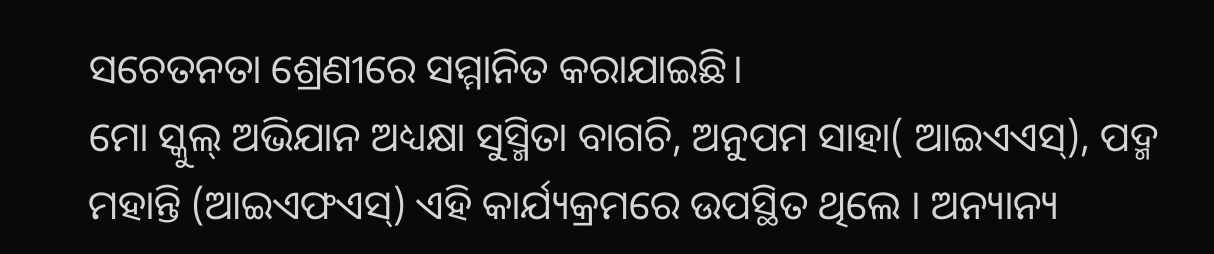ସଚେତନତା ଶ୍ରେଣୀରେ ସମ୍ମାନିତ କରାଯାଇଛି।
ମୋ ସ୍କୁଲ୍ ଅଭିଯାନ ଅଧ୍ୟକ୍ଷା ସୁସ୍ମିତା ବାଗଚି, ଅନୁପମ ସାହା( ଆଇଏଏସ୍), ପଦ୍ମ ମହାନ୍ତି (ଆଇଏଫଏସ୍) ଏହି କାର୍ଯ୍ୟକ୍ରମରେ ଉପସ୍ଥିତ ଥିଲେ । ଅନ୍ୟାନ୍ୟ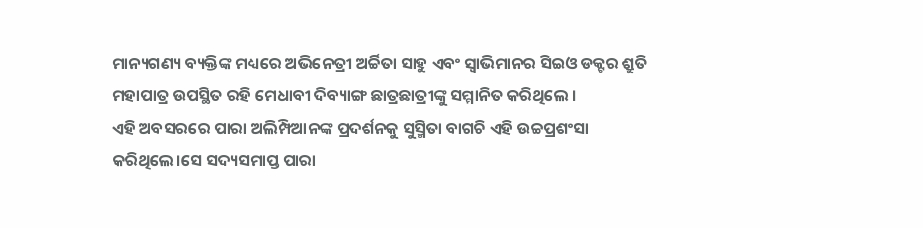ମାନ୍ୟଗଣ୍ୟ ବ୍ୟକ୍ତିଙ୍କ ମଧ୍ୟରେ ଅଭିନେତ୍ରୀ ଅର୍ଚ୍ଚିତା ସାହୁ ଏବଂ ସ୍ୱାଭିମାନର ସିଇଓ ଡକ୍ଟର ଶ୍ରୁତି ମହାପାତ୍ର ଉପସ୍ଥିତ ରହି ମେଧାବୀ ଦିବ୍ୟାଙ୍ଗ ଛାତ୍ରଛାତ୍ରୀଙ୍କୁ ସମ୍ମାନିତ କରିଥିଲେ ।
ଏହି ଅବସରରେ ପାରା ଅଲିମ୍ପିଆନଙ୍କ ପ୍ରଦର୍ଶନକୁ ସୁସ୍ମିତା ବାଗଚି ଏହି ଉଚ୍ଚପ୍ରଶଂସା କରିଥିଲେ।ସେ ସଦ୍ୟସମାପ୍ତ ପାରା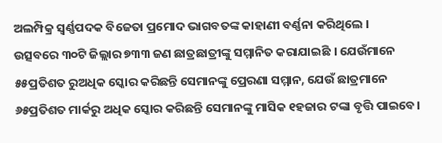ଅଲମ୍ପିକ୍ର ସ୍ୱର୍ଣ୍ଣପଦକ ବିଜେତା ପ୍ରମୋଦ ଭାଗବତଙ୍କ କାହାଣୀ ବର୍ଣ୍ଣନା କରିଥିଲେ ।
ଉତ୍ସବରେ ୩୦ଟି ଜିଲ୍ଲାର ୭୩୩ ଜଣ ଛାତ୍ରଛାତ୍ରୀଙ୍କୁ ସମ୍ମାନିତ କରାଯାଇଛି । ଯେଉଁମାନେ ୫୫ପ୍ରତିଶତ ରୁଅଧିକ ସ୍କୋର କରିଛନ୍ତି ସେମାନଙ୍କୁ ପ୍ରେରଣା ସମ୍ମାନ, ଯେଉଁ ଛାତ୍ରମାନେ ୬୫ପ୍ରତିଶତ ମାର୍କରୁ ଅଧିକ ସ୍କୋର କରିଛନ୍ତି ସେମାନଙ୍କୁ ମାସିକ ୧ହଜାର ଟଙ୍କା ବୃତ୍ତି ପାଇବେ।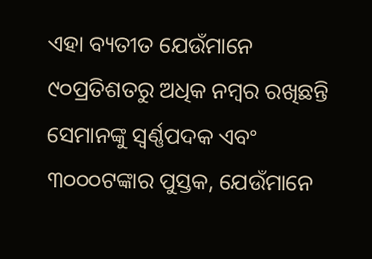ଏହା ବ୍ୟତୀତ ଯେଉଁମାନେ ୯୦ପ୍ରତିଶତରୁ ଅଧିକ ନମ୍ବର ରଖିଛନ୍ତି ସେମାନଙ୍କୁ ସ୍ୱର୍ଣ୍ଣପଦକ ଏବଂ ୩୦୦୦ଟଙ୍କାର ପୁସ୍ତକ, ଯେଉଁମାନେ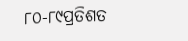୮୦-୮୯ପ୍ରତିଶତ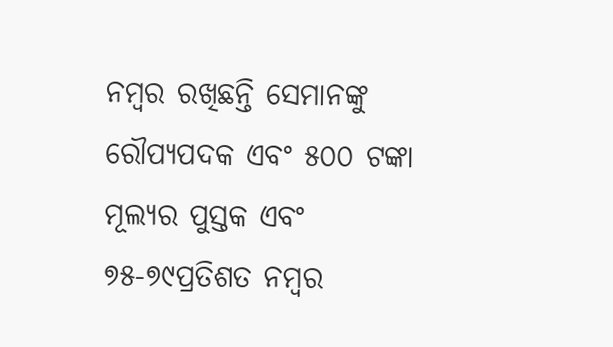ନମ୍ବର ରଖିଛନ୍ତି ସେମାନଙ୍କୁ ରୌପ୍ୟପଦକ ଏବଂ ୫୦୦ ଟଙ୍କା ମୂଲ୍ୟର ପୁସ୍ତକ ଏବଂ ୭୫-୭୯ପ୍ରତିଶତ ନମ୍ବର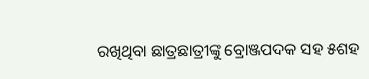ରଖିଥିବା ଛାତ୍ରଛାତ୍ରୀଙ୍କୁ ବ୍ରୋଞ୍ଜପଦକ ସହ ୫ଶହ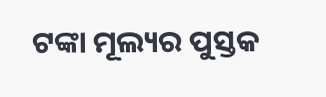ଟଙ୍କା ମୂଲ୍ୟର ପୁସ୍ତକ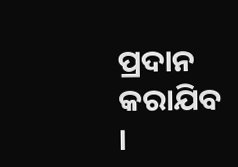ପ୍ରଦାନ କରାଯିବ ।